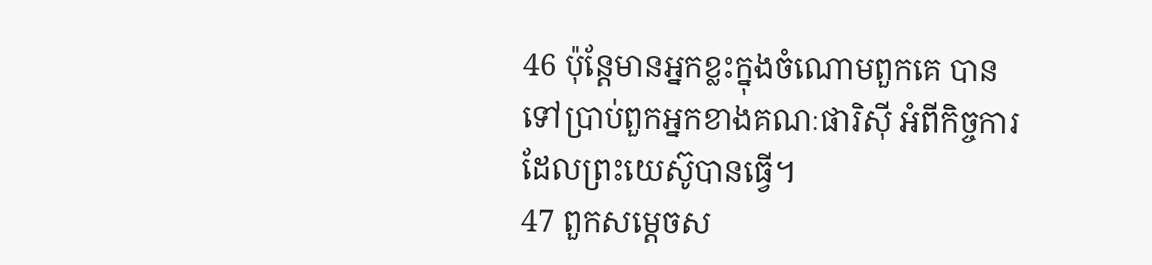46 ប៉ុន្ដែមានអ្នកខ្លះក្នុងចំណោមពួកគេ បានទៅប្រាប់ពួកអ្នកខាងគណៈផារិស៊ី អំពីកិច្ចការដែលព្រះយេស៊ូបានធ្វើ។
47 ពួកសម្ដេចស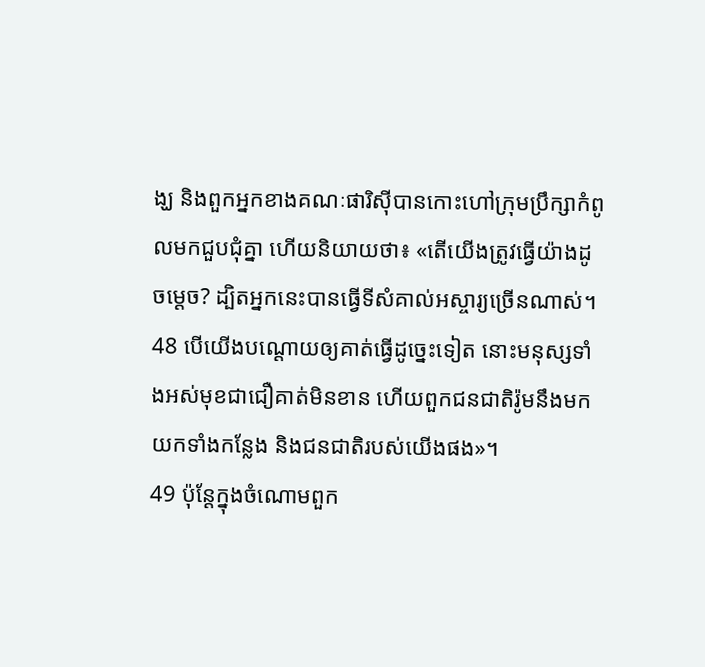ង្ឃ និងពួកអ្នកខាងគណៈផារិស៊ីបានកោះហៅក្រុមបឹ្រក្សាកំពូលមកជួបជុំគ្នា ហើយនិយាយថា៖ «តើយើងត្រូវធ្វើយ៉ាងដូចម្តេច? ដ្បិតអ្នកនេះបានធ្វើទីសំគាល់អស្ចារ្យច្រើនណាស់។
48 បើយើងបណ្ដោយឲ្យគាត់ធ្វើដូច្នេះទៀត នោះមនុស្សទាំងអស់មុខជាជឿគាត់មិនខាន ហើយពួកជនជាតិរ៉ូមនឹងមកយកទាំងកន្លែង និងជនជាតិរបស់យើងផង»។
49 ប៉ុន្ដែក្នុងចំណោមពួក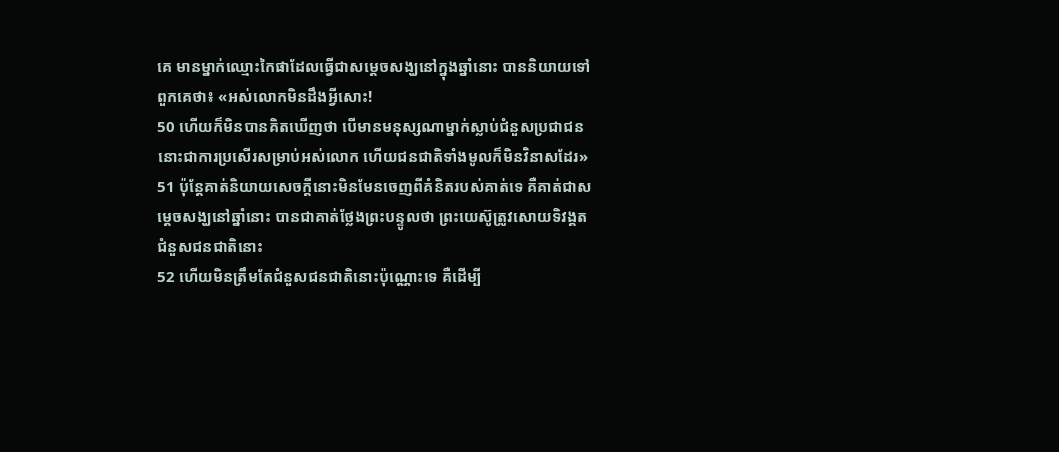គេ មានម្នាក់ឈ្មោះកៃផាដែលធ្វើជាសម្តេចសង្ឃនៅក្នុងឆ្នាំនោះ បាននិយាយទៅពួកគេថា៖ «អស់លោកមិនដឹងអ្វីសោះ!
50 ហើយក៏មិនបានគិតឃើញថា បើមានមនុស្សណាម្នាក់ស្លាប់ជំនួសប្រជាជន នោះជាការប្រសើរសម្រាប់អស់លោក ហើយជនជាតិទាំងមូលក៏មិនវិនាសដែរ»
51 ប៉ុន្ដែគាត់និយាយសេចក្ដីនោះមិនមែនចេញពីគំនិតរបស់គាត់ទេ គឺគាត់ជាសម្តេចសង្ឃនៅឆ្នាំនោះ បានជាគាត់ថ្លែងព្រះបន្ទូលថា ព្រះយេស៊ូត្រូវសោយទិវង្គតជំនួសជនជាតិនោះ
52 ហើយមិនត្រឹមតែជំនួសជនជាតិនោះប៉ុណ្ណោះទេ គឺដើម្បី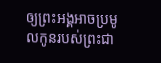ឲ្យព្រះអង្គអាចប្រមូលកូនរបស់ព្រះជា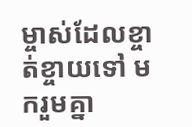ម្ចាស់ដែលខ្ចាត់ខ្ចាយទៅ មករួមគ្នា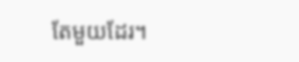តែមួយដែរ។